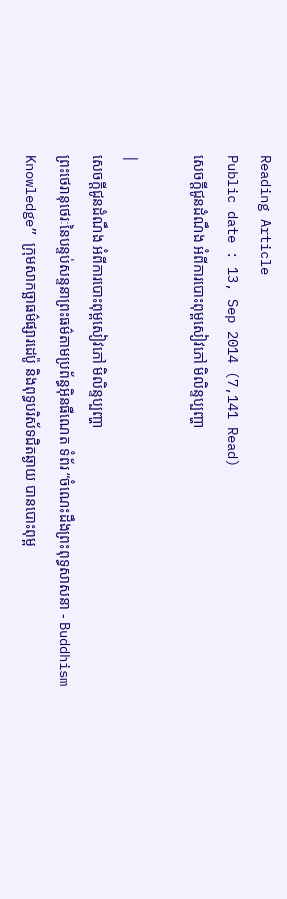Reading Article
Public date : 13, Sep 2014 (7,141 Read)
សេចក្តីជូនដំណឹង អំពីការបោះពុម្ពសៀវភៅ មិលិន្ទប្បញ្ហា

|
សេចក្តីជូនដំណឹង អំពីការបោះពុម្ពសៀវភៅ មិលិន្ទប្បញ្ហា
ព្រះថេរានុថេរៈនៃបន្ទប់សន្ទនាព្រះធម៌តាមប្រព័ន្ធអ៊ិនធឺណេត ទំព័រ “ចំណេះដឹងព្រះពុទ្ធសាសនា - Buddhism Knowledge” ក្រុមសាកច្ឆាធម៌ផ្សារដេប៉ូ និងពុទ្ធបរិស័ទជិតឆ្ងាយ បានបោះពុម្ព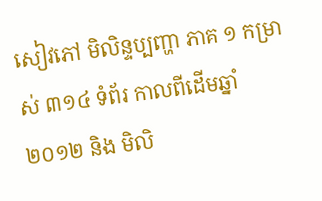សៀវភៅ មិលិន្ទប្បញ្ហា ភាគ ១ កម្រាស់ ៣១៤ ទំព័រ កាលពីដើមឆ្នាំ ២០១២ និង មិលិ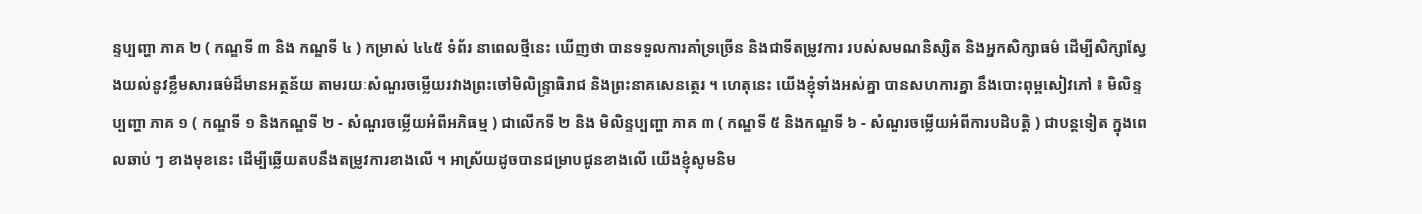ន្ទប្បញ្ហា ភាគ ២ ( កណ្ឌទី ៣ និង កណ្ឌទី ៤ ) កម្រាស់ ៤៤៥ ទំព័រ នាពេលថ្មីនេះ ឃើញថា បានទទួលការគាំទ្រច្រើន និងជាទីតម្រូវការ របស់សមណនិស្សិត និងអ្នកសិក្សាធម៌ ដើម្បីសិក្សាស្វែងយល់នូវខ្លឹមសារធម៌ដ៏មានអត្ថន័យ តាមរយៈសំណួរចម្លើយរវាងព្រះចៅមិលិន្ទ្រាធិរាជ និងព្រះនាគសេនត្ថេរ ។ ហេតុនេះ យើងខ្ញុំទាំងអស់គ្នា បានសហការគ្នា នឹងបោះពុម្ពសៀវភៅ ៖ មិលិន្ទប្បញ្ហា ភាគ ១ ( កណ្ឌទី ១ និងកណ្ឌទី ២ - សំណួរចម្លើយអំពីអភិធម្ម ) ជាលើកទី ២ និង មិលិន្ទប្បញ្ហា ភាគ ៣ ( កណ្ឌទី ៥ និងកណ្ឌទី ៦ - សំណួរចម្លើយអំពីការបដិបត្តិ ) ជាបន្តទៀត ក្នុងពេលឆាប់ ៗ ខាងមុខនេះ ដើម្បីឆ្លើយតបនឹងតម្រូវការខាងលើ ។ អាស្រ័យដូចបានជម្រាបជូនខាងលើ យើងខ្ញុំសូមនិម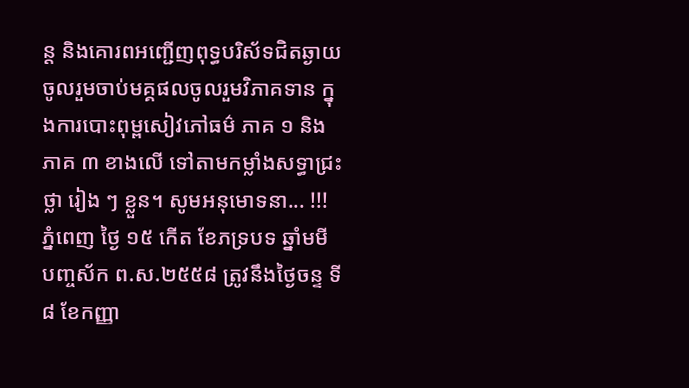ន្ត និងគោរពអញ្ជើញពុទ្ធបរិស័ទជិតឆ្ងាយ ចូលរួមចាប់មគ្គផលចូលរួមវិភាគទាន ក្នុងការបោះពុម្ពសៀវភៅធម៌ ភាគ ១ និងភាគ ៣ ខាងលើ ទៅតាមកម្លាំងសទ្ធាជ្រះថ្លា រៀង ៗ ខ្លួន។ សូមអនុមោទនា... !!! ភ្នំពេញ ថ្ងៃ ១៥ កើត ខែភទ្របទ ឆ្នាំមមី បញ្ចស័ក ព.ស.២៥៥៨ ត្រូវនឹងថ្ងៃចន្ទ ទី ៨ ខែកញ្ញា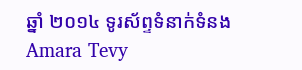ឆ្នាំ ២០១៤ ទូរស័ព្ទទំនាក់ទំនង Amara Tevy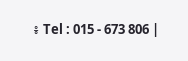៖ Tel : 015 - 673 806 |